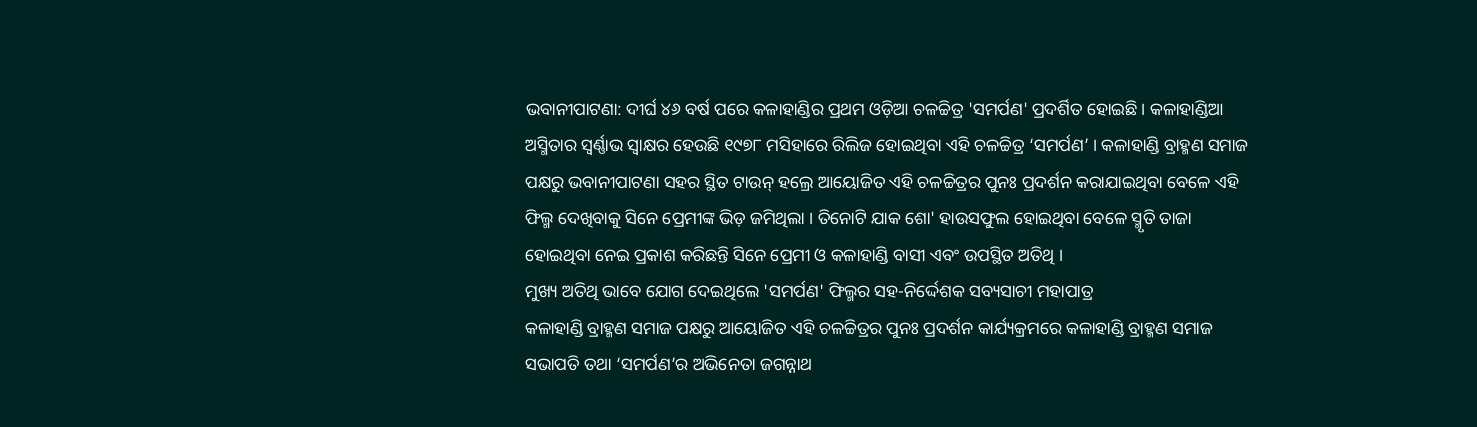ଭବାନୀପାଟଣା: ଦୀର୍ଘ ୪୬ ବର୍ଷ ପରେ କଳାହାଣ୍ଡିର ପ୍ରଥମ ଓଡ଼ିଆ ଚଳଚ୍ଚିତ୍ର 'ସମର୍ପଣ' ପ୍ରଦର୍ଶିତ ହୋଇଛି । କଳାହାଣ୍ଡିଆ ଅସ୍ମିତାର ସ୍ବର୍ଣ୍ଣାଭ ସ୍ବାକ୍ଷର ହେଉଛି ୧୯୭୮ ମସିହାରେ ରିଲିଜ ହୋଇଥିବା ଏହି ଚଳଚ୍ଚିତ୍ର ‘ସମର୍ପଣ’ । କଳାହାଣ୍ଡି ବ୍ରାହ୍ମଣ ସମାଜ ପକ୍ଷରୁ ଭବାନୀପାଟଣା ସହର ସ୍ଥିତ ଟାଉନ୍ ହଲ୍ରେ ଆୟୋଜିତ ଏହି ଚଳଚ୍ଚିତ୍ରର ପୁନଃ ପ୍ରଦର୍ଶନ କରାଯାଇଥିବା ବେଳେ ଏହି ଫିଲ୍ମ ଦେଖିବାକୁ ସିନେ ପ୍ରେମୀଙ୍କ ଭିଡ଼ ଜମିଥିଲା । ତିନୋଟି ଯାକ ଶୋ' ହାଉସଫୁଲ ହୋଇଥିବା ବେଳେ ସ୍ମୃତି ତାଜା ହୋଇଥିବା ନେଇ ପ୍ରକାଶ କରିଛନ୍ତି ସିନେ ପ୍ରେମୀ ଓ କଳାହାଣ୍ଡି ବାସୀ ଏବଂ ଉପସ୍ଥିତ ଅତିଥି ।
ମୁଖ୍ୟ ଅତିଥି ଭାବେ ଯୋଗ ଦେଇଥିଲେ 'ସମର୍ପଣ' ଫିଲ୍ମର ସହ-ନିର୍ଦ୍ଦେଶକ ସବ୍ୟସାଚୀ ମହାପାତ୍ର
କଳାହାଣ୍ଡି ବ୍ରାହ୍ମଣ ସମାଜ ପକ୍ଷରୁ ଆୟୋଜିତ ଏହି ଚଳଚ୍ଚିତ୍ରର ପୁନଃ ପ୍ରଦର୍ଶନ କାର୍ଯ୍ୟକ୍ରମରେ କଳାହାଣ୍ଡି ବ୍ରାହ୍ମଣ ସମାଜ ସଭାପତି ତଥା ‘ସମର୍ପଣ’ର ଅଭିନେତା ଜଗନ୍ନାଥ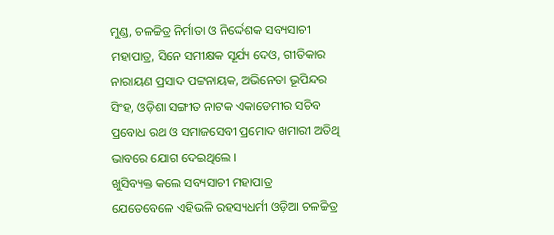ମୁଣ୍ଡ, ଚଳଚ୍ଚିତ୍ର ନିର୍ମାତା ଓ ନିର୍ଦ୍ଦେଶକ ସବ୍ୟସାଚୀ ମହାପାତ୍ର, ସିନେ ସମୀକ୍ଷକ ସୂର୍ଯ୍ୟ ଦେଓ, ଗୀତିକାର ନାରାୟଣ ପ୍ରସାଦ ପଟ୍ଟନାୟକ, ଅଭିନେତା ଭୂପିନ୍ଦର ସିଂହ, ଓଡ଼ିଶା ସଙ୍ଗୀତ ନାଟକ ଏକାଡେମୀର ସଚିବ ପ୍ରବୋଧ ରଥ ଓ ସମାଜସେବୀ ପ୍ରମୋଦ ଖମାରୀ ଅତିଥି ଭାବରେ ଯୋଗ ଦେଇଥିଲେ ।
ଖୁସିବ୍ୟକ୍ତ କଲେ ସବ୍ୟସାଚୀ ମହାପାତ୍ର
ଯେତେବେଳେ ଏହିଭଳି ରହସ୍ୟଧର୍ମୀ ଓଡ଼ିଆ ଚଳଚ୍ଚିତ୍ର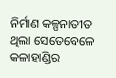ନିର୍ମାଣ କଳ୍ପନାତୀତ ଥିଲା ସେତେବେଳେ କଳାହାଣ୍ଡିର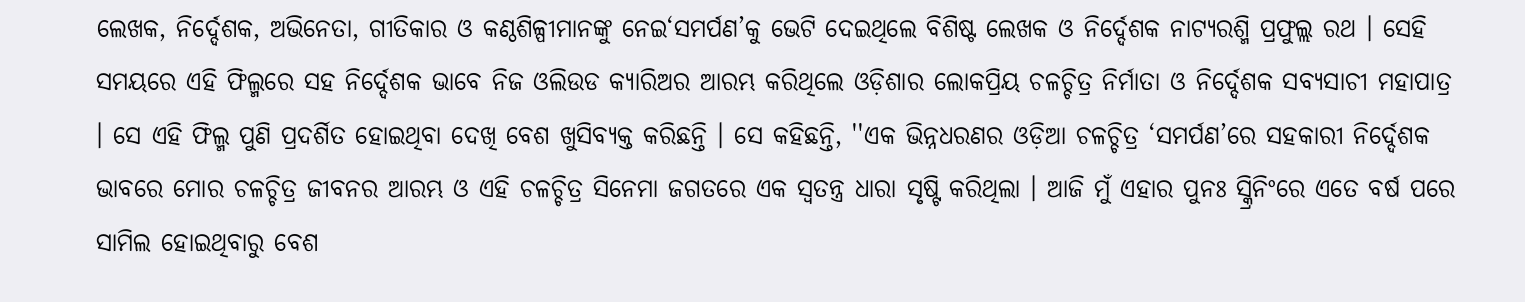ଲେଖକ, ନିର୍ଦ୍ଦେଶକ, ଅଭିନେତା, ଗୀତିକାର ଓ କଣ୍ଠଶିଳ୍ପୀମାନଙ୍କୁ ନେଇ‘ସମର୍ପଣ’କୁ ଭେଟି ଦେଇଥିଲେ ବିଶିଷ୍ଟ ଲେଖକ ଓ ନିର୍ଦ୍ଦେଶକ ନାଟ୍ୟରଶ୍ମି ପ୍ରଫୁଲ୍ଲ ରଥ । ସେହି ସମୟରେ ଏହି ଫିଲ୍ମରେ ସହ ନିର୍ଦ୍ଦେଶକ ଭାବେ ନିଜ ଓଲିଉଡ କ୍ୟାରିଅର ଆରମ୍ଭ କରିଥିଲେ ଓଡ଼ିଶାର ଲୋକପ୍ରିୟ ଚଳଚ୍ଚିତ୍ର ନିର୍ମାତା ଓ ନିର୍ଦ୍ଦେଶକ ସବ୍ୟସାଚୀ ମହାପାତ୍ର । ସେ ଏହି ଫିଲ୍ମ ପୁଣି ପ୍ରଦର୍ଶିତ ହୋଇଥିବା ଦେଖି ବେଶ ଖୁସିବ୍ୟକ୍ତ କରିଛନ୍ତି । ସେ କହିଛନ୍ତି, ''ଏକ ଭିନ୍ନଧରଣର ଓଡ଼ିଆ ଚଳଚ୍ଚିତ୍ର ‘ସମର୍ପଣ’ରେ ସହକାରୀ ନିର୍ଦ୍ଦେଶକ ଭାବରେ ମୋର ଚଳଚ୍ଚିତ୍ର ଜୀବନର ଆରମ୍ଭ ଓ ଏହି ଚଳଚ୍ଚିତ୍ର ସିନେମା ଜଗତରେ ଏକ ସ୍ବତନ୍ତ୍ର ଧାରା ସୃଷ୍ଟି କରିଥିଲା । ଆଜି ମୁଁ ଏହାର ପୁନଃ ସ୍କ୍ରିନିଂରେ ଏତେ ବର୍ଷ ପରେ ସାମିଲ ହୋଇଥିବାରୁ ବେଶ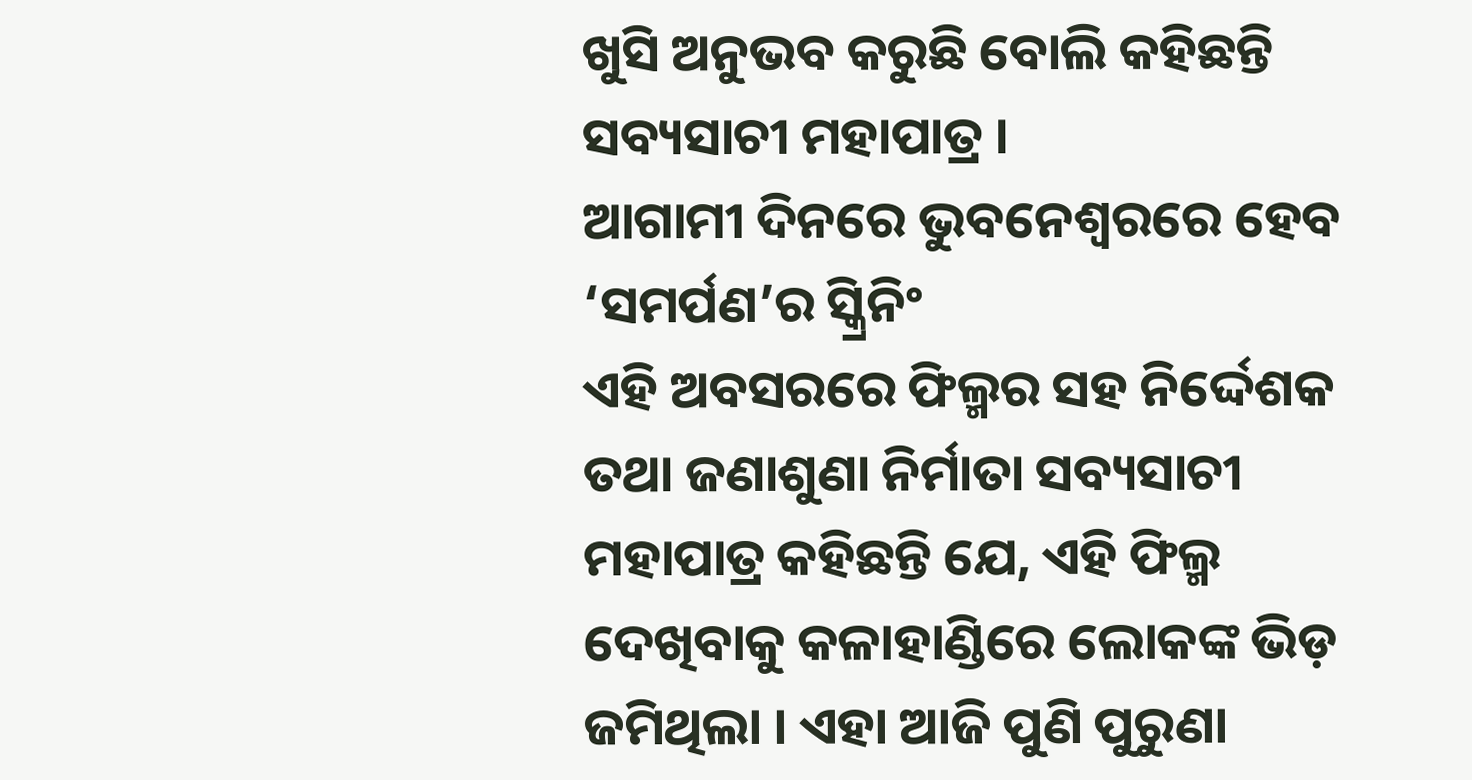ଖୁସି ଅନୁଭବ କରୁଛି ବୋଲି କହିଛନ୍ତି ସବ୍ୟସାଚୀ ମହାପାତ୍ର ।
ଆଗାମୀ ଦିନରେ ଭୁବନେଶ୍ୱରରେ ହେବ ‘ସମର୍ପଣ’ର ସ୍କ୍ରିନିଂ
ଏହି ଅବସରରେ ଫିଲ୍ମର ସହ ନିର୍ଦ୍ଦେଶକ ତଥା ଜଣାଶୁଣା ନିର୍ମାତା ସବ୍ୟସାଚୀ ମହାପାତ୍ର କହିଛନ୍ତି ଯେ, ଏହି ଫିଲ୍ମ ଦେଖିବାକୁ କଳାହାଣ୍ଡିରେ ଲୋକଙ୍କ ଭିଡ଼ ଜମିଥିଲା । ଏହା ଆଜି ପୁଣି ପୁରୁଣା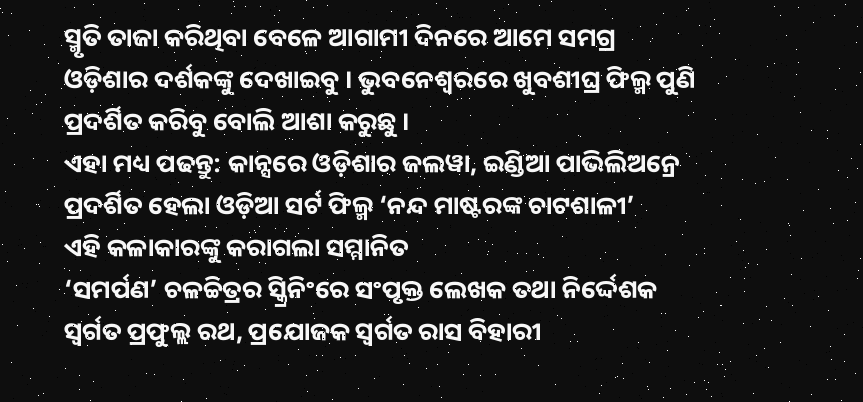ସ୍ମୃତି ତାଜା କରିଥିବା ବେଳେ ଆଗାମୀ ଦିନରେ ଆମେ ସମଗ୍ର ଓଡ଼ିଶାର ଦର୍ଶକଙ୍କୁ ଦେଖାଇବୁ । ଭୁବନେଶ୍ୱରରେ ଖୁବଶୀଘ୍ର ଫିଲ୍ମ ପୁଣି ପ୍ରଦର୍ଶିତ କରିବୁ ବୋଲି ଆଶା କରୁଛୁ ।
ଏହା ମଧ୍ୟ ପଢନ୍ତୁ: କାନ୍ସରେ ଓଡ଼ିଶାର ଜଲୱା, ଇଣ୍ଡିଆ ପାଭିଲିଅନ୍ରେ ପ୍ରଦର୍ଶିତ ହେଲା ଓଡ଼ିଆ ସର୍ଟ ଫିଲ୍ମ ‘ନନ୍ଦ ମାଷ୍ଟରଙ୍କ ଚାଟଶାଳୀ’
ଏହି କଳାକାରଙ୍କୁ କରାଗଲା ସମ୍ମାନିତ
‘ସମର୍ପଣ’ ଚଳଚ୍ଚିତ୍ରର ସ୍କ୍ରିନିଂରେ ସଂପୃକ୍ତ ଲେଖକ ତଥା ନିର୍ଦ୍ଦେଶକ ସ୍ଵର୍ଗତ ପ୍ରଫୁଲ୍ଲ ରଥ, ପ୍ରଯୋଜକ ସ୍ବର୍ଗତ ରାସ ବିହାରୀ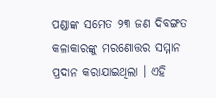ପଣ୍ଡାଙ୍କ ସମେତ ୨୩ ଜଣ ଦିବଙ୍ଗତ କଳାକାରଙ୍କୁ ମରଣୋତ୍ତର ସମ୍ମାନ ପ୍ରଦାନ କରାଯାଇଥିଲା । ଏହି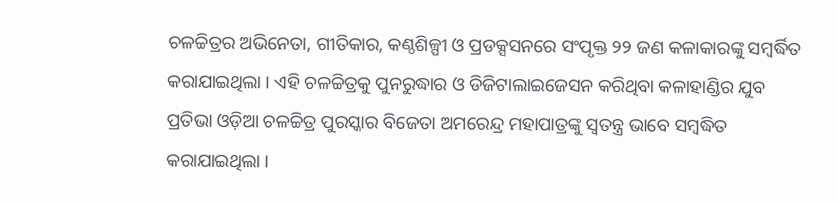ଚଳଚ୍ଚିତ୍ରର ଅଭିନେତା, ଗୀତିକାର, କଣ୍ଠଶିଳ୍ପୀ ଓ ପ୍ରଡକ୍ସସନରେ ସଂପୃକ୍ତ ୨୨ ଜଣ କଳାକାରଙ୍କୁ ସମ୍ବର୍ଦ୍ଧିତ କରାଯାଇଥିଲା । ଏହି ଚଳଚ୍ଚିତ୍ରକୁ ପୁନରୁଦ୍ଧାର ଓ ଡିଜିଟାଲାଇଜେସନ କରିଥିବା କଳାହାଣ୍ଡିର ଯୁବ ପ୍ରତିଭା ଓଡ଼ିଆ ଚଳଚ୍ଚିତ୍ର ପୁରସ୍କାର ବିଜେତା ଅମରେନ୍ଦ୍ର ମହାପାତ୍ରଙ୍କୁ ସ୍ବତନ୍ତ୍ର ଭାବେ ସମ୍ବଦ୍ଧିତ କରାଯାଇଥିଲା ।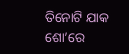ତିନୋଟି ଯାକ ଶୋ’ରେ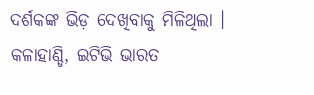ଦର୍ଶକଙ୍କ ଭିଡ଼ ଦେଖିବାକୁ ମିଳିଥିଲା ।
କଳାହାଣ୍ଡି, ଇଟିଭି ଭାରତ